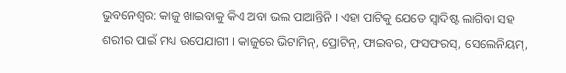ଭୁବନେଶ୍ୱର: କାଜୁ ଖାଇବାକୁ କିଏ ଅବା ଭଲ ପାଆନ୍ତିନି । ଏହା ପାଟିକୁ ଯେତେ ସ୍ୱାଦିଷ୍ଟ ଲାଗିବା ସହ ଶରୀର ପାଇଁ ମଧ୍ୟ ଉପେଯାଗୀ । କାଜୁରେ ଭିଟାମିନ୍, ପ୍ରୋଟିନ୍, ଫାଇବର, ଫସଫରସ୍, ସେଲେନିୟମ୍,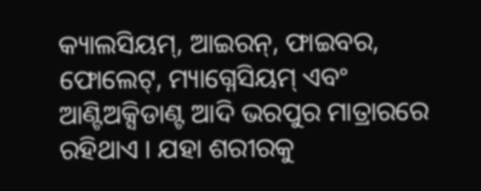କ୍ୟାଲସିୟମ୍, ଆଇରନ୍, ଫାଇବର, ଫୋଲେଟ୍, ମ୍ୟାଗ୍ନେସିୟମ୍ ଏବଂ ଆଣ୍ଟିଅକ୍ସିଡାଣ୍ଟ ଆଦି ଭରପୁର ମାତ୍ରାରରେ ରହିଥାଏ । ଯହା ଶରୀରକୁ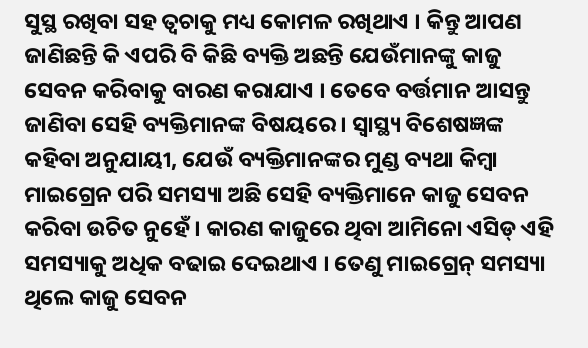ସୁସ୍ଥ ରଖିବା ସହ ତ୍ୱଚାକୁ ମଧ୍ୟ କୋମଳ ରଖିଥାଏ । କିନ୍ତୁ ଆପଣ ଜାଣିଛନ୍ତି କି ଏପରି ବି କିଛି ବ୍ୟକ୍ତି ଅଛନ୍ତି ଯେଉଁମାନଙ୍କୁ କାଜୁ ସେବନ କରିବାକୁ ବାରଣ କରାଯାଏ । ତେବେ ବର୍ତ୍ତମାନ ଆସନ୍ତୁ ଜାଣିବା ସେହି ବ୍ୟକ୍ତିମାନଙ୍କ ବିଷୟରେ । ସ୍ୱାସ୍ଥ୍ୟ ବିଶେଷଜ୍ଞଙ୍କ କହିବା ଅନୁଯାୟୀ, ଯେଉଁ ବ୍ୟକ୍ତିମାନଙ୍କର ମୁଣ୍ଡ ବ୍ୟଥା କିମ୍ବା ମାଇଗ୍ରେନ ପରି ସମସ୍ୟା ଅଛି ସେହି ବ୍ୟକ୍ତିମାନେ କାଜୁ ସେବନ କରିବା ଉଚିତ ନୁହେଁ । କାରଣ କାଜୁରେ ଥିବା ଆମିନୋ ଏସିଡ୍ ଏହି ସମସ୍ୟାକୁ ଅଧିକ ବଢାଇ ଦେଇଥାଏ । ତେଣୁ ମାଇଗ୍ରେନ୍ ସମସ୍ୟା ଥିଲେ କାଜୁ ସେବନ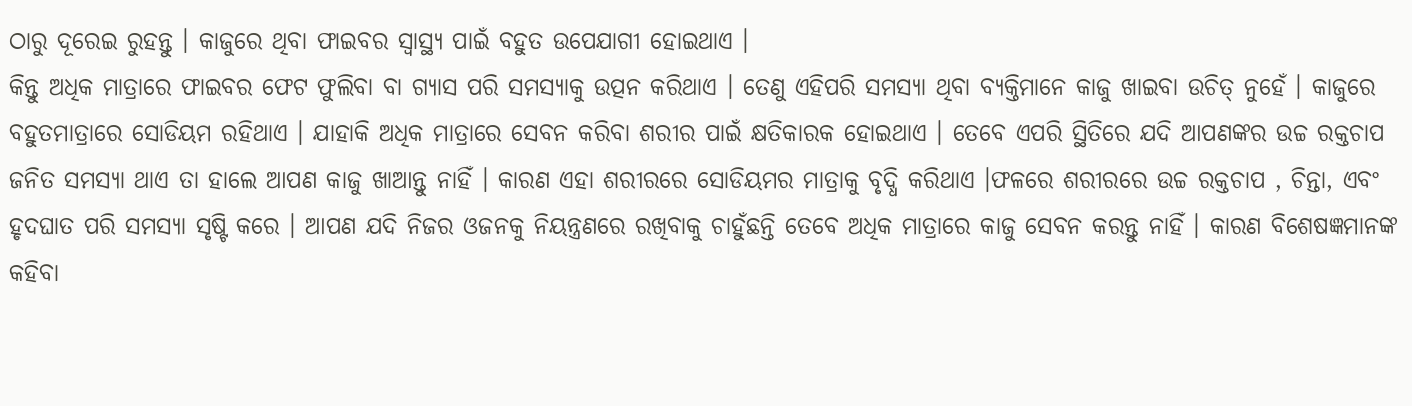ଠାରୁ ଦୂରେଇ ରୁହନ୍ତୁ । କାଜୁରେ ଥିବା ଫାଇବର ସ୍ୱାସ୍ଥ୍ୟ ପାଇଁ ବହୁତ ଉପେଯାଗୀ ହୋଇଥାଏ ।
କିନ୍ତୁ ଅଧିକ ମାତ୍ରାରେ ଫାଇବର ଫେଟ ଫୁଲିବା ବା ଗ୍ୟାସ ପରି ସମସ୍ୟାକୁ ଉତ୍ପନ କରିଥାଏ । ତେଣୁ ଏହିପରି ସମସ୍ୟା ଥିବା ବ୍ୟକ୍ତିମାନେ କାଜୁ ଖାଇବା ଉଚିତ୍ ନୁହେଁ । କାଜୁରେ ବହୁତମାତ୍ରାରେ ସୋଡିୟମ ରହିଥାଏ । ଯାହାକି ଅଧିକ ମାତ୍ରାରେ ସେବନ କରିବା ଶରୀର ପାଇଁ କ୍ଷତିକାରକ ହୋଇଥାଏ । ତେବେ ଏପରି ସ୍ଥିତିରେ ଯଦି ଆପଣଙ୍କର ଉଚ୍ଚ ରକ୍ତଚାପ ଜନିତ ସମସ୍ୟା ଥାଏ ତା ହାଲେ ଆପଣ କାଜୁ ଖାଆନ୍ତୁ ନାହିଁ । କାରଣ ଏହା ଶରୀରରେ ସୋଡିୟମର ମାତ୍ରାକୁ ବୃଦ୍ଧି କରିଥାଏ ।ଫଳରେ ଶରୀରରେ ଉଚ୍ଚ ରକ୍ତଚାପ , ଚିନ୍ତା, ଏବଂ ହୃଦଘାତ ପରି ସମସ୍ୟା ସୃଷ୍ଟି କରେ । ଆପଣ ଯଦି ନିଜର ଓଜନକୁ ନିୟନ୍ତ୍ରଣରେ ରଖିବାକୁ ଚାହୁଁଛନ୍ତି ତେବେ ଅଧିକ ମାତ୍ରାରେ କାଜୁ ସେବନ କରନ୍ତୁ ନାହିଁ । କାରଣ ବିଶେଷଜ୍ଞମାନଙ୍କ କହିବା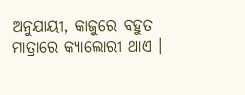ଅନୁଯାୟୀ, କାଜୁରେ ବହୁତ ମାତ୍ରାରେ କ୍ୟାଲୋରୀ ଥାଏ ।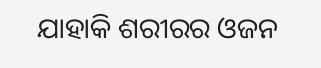ଯାହାକି ଶରୀରର ଓଜନ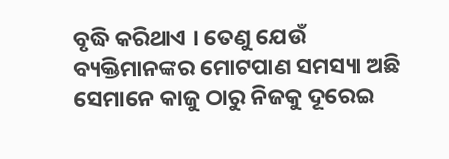ବୃଦ୍ଧି କରିଥାଏ । ତେଣୁ ଯେଉଁ ବ୍ୟକ୍ତିମାନଙ୍କର ମୋଟପାଣ ସମସ୍ୟା ଅଛି ସେମାନେ କାଜୁ ଠାରୁ ନିଜକୁ ଦୂରେଇ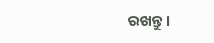ରଖନ୍ତୁ ।